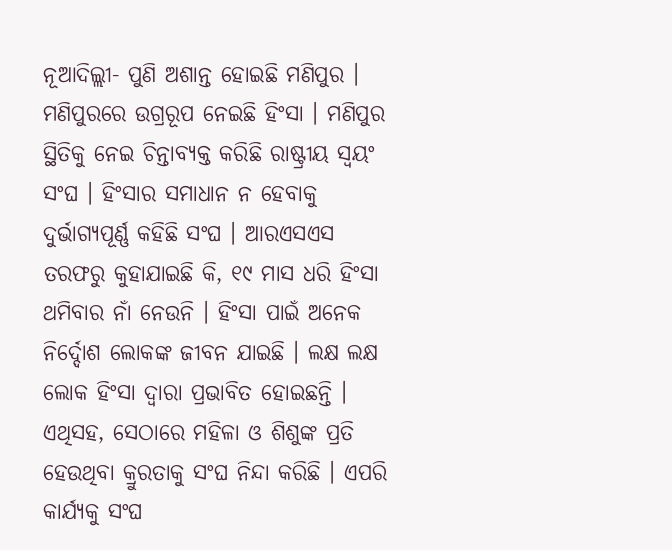ନୂଆଦିଲ୍ଲୀ- ପୁଣି ଅଶାନ୍ତ ହୋଇଛି ମଣିପୁର । ମଣିପୁରରେ ଉଗ୍ରରୂପ ନେଇଛି ହିଂସା । ମଣିପୁର ସ୍ଥିତିକୁ ନେଇ ଚିନ୍ତାବ୍ୟକ୍ତ କରିଛି ରାଷ୍ଟ୍ରୀୟ ସ୍ୱୟଂ ସଂଘ । ହିଂସାର ସମାଧାନ ନ ହେବାକୁ ଦୁର୍ଭାଗ୍ୟପୂର୍ଣ୍ଣ କହିଛି ସଂଘ । ଆରଏସଏସ ତରଫରୁ କୁହାଯାଇଛି କି, ୧୯ ମାସ ଧରି ହିଂସା ଥମିବାର ନାଁ ନେଉନି । ହିଂସା ପାଇଁ ଅନେକ ନିର୍ଦ୍ଦୋଶ ଲୋକଙ୍କ ଜୀବନ ଯାଇଛି । ଲକ୍ଷ ଲକ୍ଷ ଲୋକ ହିଂସା ଦ୍ୱାରା ପ୍ରଭାବିତ ହୋଇଛନ୍ତି । ଏଥିସହ, ସେଠାରେ ମହିଳା ଓ ଶିଶୁଙ୍କ ପ୍ରତି ହେଉଥିବା କ୍ରୁରତାକୁ ସଂଘ ନିନ୍ଦା କରିଛି । ଏପରି କାର୍ଯ୍ୟକୁ ସଂଘ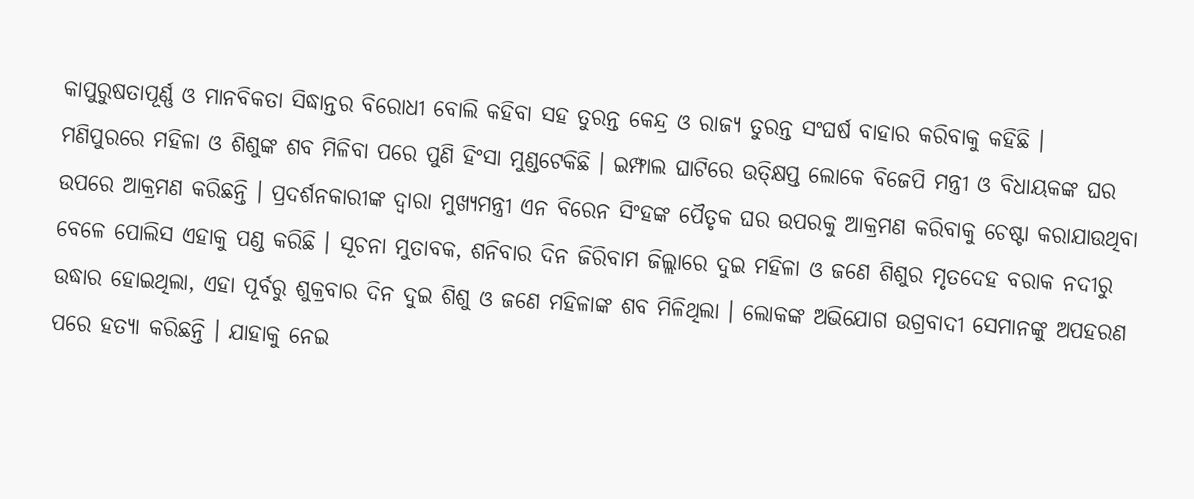କାପୁରୁଷତାପୂର୍ଣ୍ଣ ଓ ମାନବିକତା ସିଦ୍ଧାନ୍ତର ବିରୋଧୀ ବୋଲି କହିବା ସହ ତୁରନ୍ତ କେନ୍ଦ୍ର ଓ ରାଜ୍ୟ ତୁରନ୍ତ ସଂଘର୍ଷ ବାହାର କରିବାକୁ କହିଛି ।
ମଣିପୁରରେ ମହିଳା ଓ ଶିଶୁଙ୍କ ଶବ ମିଳିବା ପରେ ପୁଣି ହିଂସା ମୁଣ୍ଡଟେକିଛି । ଇମ୍ଫାଲ ଘାଟିରେ ଉତ୍କ୍ଷିପ୍ତ ଲୋକେ ବିଜେପି ମନ୍ତ୍ରୀ ଓ ବିଧାୟକଙ୍କ ଘର ଉପରେ ଆକ୍ରମଣ କରିଛନ୍ତି । ପ୍ରଦର୍ଶନକାରୀଙ୍କ ଦ୍ୱାରା ମୁଖ୍ୟମନ୍ତ୍ରୀ ଏନ ବିରେନ ସିଂହଙ୍କ ପୈତୃକ ଘର ଉପରକୁ ଆକ୍ରମଣ କରିବାକୁ ଚେଷ୍ଟା କରାଯାଉଥିବା ବେଳେ ପୋଲିସ ଏହାକୁ ପଣ୍ଡ କରିଛି । ସୂଚନା ମୁତାବକ, ଶନିବାର ଦିନ ଜିରିବାମ ଜିଲ୍ଲାରେ ଦୁଇ ମହିଳା ଓ ଜଣେ ଶିଶୁର ମୃତଦେହ ବରାକ ନଦୀରୁ ଉଦ୍ଧାର ହୋଇଥିଲା, ଏହା ପୂର୍ବରୁ ଶୁକ୍ରବାର ଦିନ ଦୁଇ ଶିଶୁ ଓ ଜଣେ ମହିଳାଙ୍କ ଶବ ମିଳିଥିଲା । ଲୋକଙ୍କ ଅଭିଯୋଗ ଉଗ୍ରବାଦୀ ସେମାନଙ୍କୁ ଅପହରଣ ପରେ ହତ୍ୟା କରିଛନ୍ତି । ଯାହାକୁ ନେଇ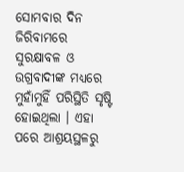ସୋମବାର ଦିନ ଜିରିବାମରେ ସୁରକ୍ଷାବଳ ଓ ଉଗ୍ରବାଦୀଙ୍କ ମଧ୍ୟରେ ମୁହାଁମୁହିଁ ପରିସ୍ଥିତି ସୃଷ୍ଟି ହୋଇଥିଲା । ଏହା ପରେ ଆଶ୍ରୟସ୍ଥଳରୁ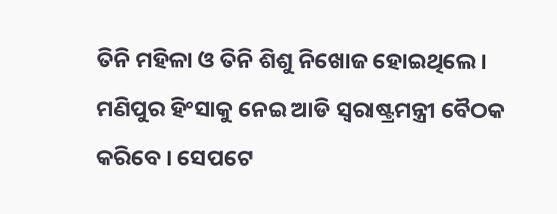ତିନି ମହିଳା ଓ ତିନି ଶିଶୁ ନିଖୋଜ ହୋଇଥିଲେ ।
ମଣିପୁର ହିଂସାକୁ ନେଇ ଆଡି ସ୍ୱରାଷ୍ଟ୍ରମନ୍ତ୍ରୀ ବୈଠକ କରିବେ । ସେପଟେ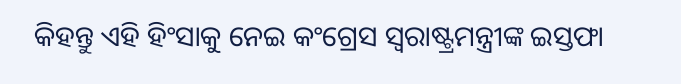କିହନ୍ତୁ ଏହି ହିଂସାକୁ ନେଇ କଂଗ୍ରେସ ସ୍ୱରାଷ୍ଟ୍ରମନ୍ତ୍ରୀଙ୍କ ଇସ୍ତଫା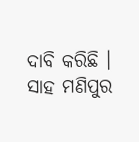ଦାବି କରିଛି । ସାହ ମଣିପୁର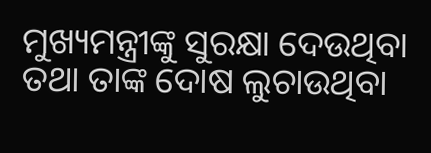ମୁଖ୍ୟମନ୍ତ୍ରୀଙ୍କୁ ସୁରକ୍ଷା ଦେଉଥିବା ତଥା ତାଙ୍କ ଦୋଷ ଲୁଚାଉଥିବା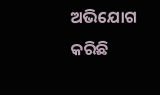ଅଭିଯୋଗ କରିଛି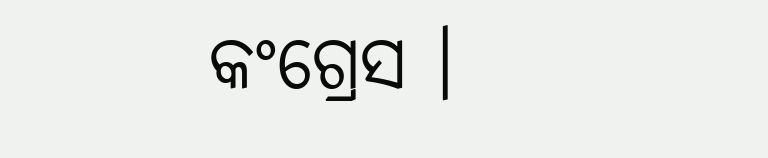କଂଗ୍ରେସ ।